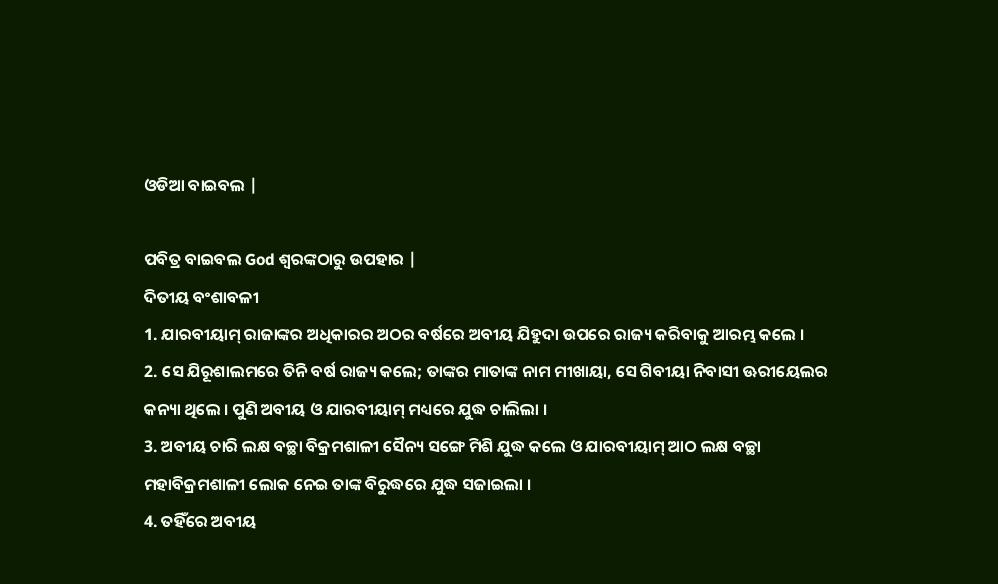ଓଡିଆ ବାଇବଲ |

ପବିତ୍ର ବାଇବଲ God ଶ୍ବରଙ୍କଠାରୁ ଉପହାର |
ଦିତୀୟ ବଂଶାବଳୀ
1. ଯାରବୀୟାମ୍ ରାଜାଙ୍କର ଅଧିକାରର ଅଠର ବର୍ଷରେ ଅବୀୟ ଯିହୁଦା ଉପରେ ରାଜ୍ୟ କରିବାକୁ ଆରମ୍ଭ କଲେ ।
2. ସେ ଯିରୂଶାଲମରେ ତିନି ବର୍ଷ ରାଜ୍ୟ କଲେ; ତାଙ୍କର ମାତାଙ୍କ ନାମ ମୀଖାୟା, ସେ ଗିବୀୟା ନିବାସୀ ଊରୀୟେଲର କନ୍ୟା ଥିଲେ । ପୁଣି ଅବୀୟ ଓ ଯାରବୀୟାମ୍ ମଧ୍ୟରେ ଯୁଦ୍ଧ ଚାଲିଲା ।
3. ଅବୀୟ ଚାରି ଲକ୍ଷ ବଚ୍ଛା ବିକ୍ରମଶାଳୀ ସୈନ୍ୟ ସଙ୍ଗେ ମିଶି ଯୁଦ୍ଧ କଲେ ଓ ଯାରବୀୟାମ୍ ଆଠ ଲକ୍ଷ ବଚ୍ଛା ମହାବିକ୍ରମଶାଳୀ ଲୋକ ନେଇ ତାଙ୍କ ବିରୁଦ୍ଧରେ ଯୁଦ୍ଧ ସଜାଇଲା ।
4. ତହିଁରେ ଅବୀୟ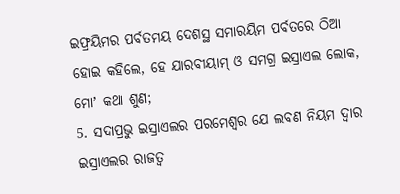ଇଫ୍ରୟିମର ପର୍ବତମୟ ଦେଶସ୍ଥ ସମାରୟିମ ପର୍ବତରେ ଠିଆ ହୋଇ କହିଲେ, ହେ ଯାରବୀୟାମ୍ ଓ ସମଗ୍ର ଇସ୍ରାଏଲ ଲୋକ, ମୋʼ କଥା ଶୁଣ;
5. ସଦାପ୍ରଭୁ ଇସ୍ରାଏଲର ପରମେଶ୍ଵର ଯେ ଲବଣ ନିୟମ ଦ୍ଵାର ଇସ୍ରାଏଲର ରାଜତ୍ଵ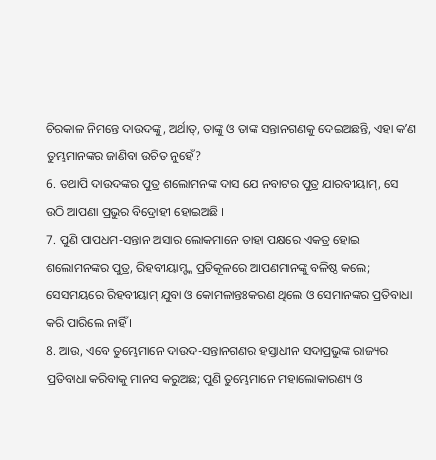ଚିରକାଳ ନିମନ୍ତେ ଦାଉଦଙ୍କୁ, ଅର୍ଥାତ୍, ତାଙ୍କୁ ଓ ତାଙ୍କ ସନ୍ତାନଗଣକୁ ଦେଇଅଛନ୍ତି, ଏହା କʼଣ ତୁମ୍ଭମାନଙ୍କର ଜାଣିବା ଉଚିତ ନୁହେଁ?
6. ତଥାପି ଦାଉଦଙ୍କର ପୁତ୍ର ଶଲୋମନଙ୍କ ଦାସ ଯେ ନବାଟର ପୁତ୍ର ଯାରବୀୟାମ୍, ସେ ଉଠି ଆପଣା ପ୍ରଭୁର ବିଦ୍ରୋହୀ ହୋଇଅଛି ।
7. ପୁଣି ପାପଧମ-ସନ୍ତାନ ଅସାର ଲୋକମାନେ ତାହା ପକ୍ଷରେ ଏକତ୍ର ହୋଇ ଶଲୋମନଙ୍କର ପୁତ୍ର, ରିହବୀୟାମ୍ଙ୍କ ପ୍ରତିକୂଳରେ ଆପଣମାନଙ୍କୁ ବଳିଷ୍ଠ କଲେ; ସେସମୟରେ ରିହବୀୟାମ୍ ଯୁବା ଓ କୋମଳାନ୍ତଃକରଣ ଥିଲେ ଓ ସେମାନଙ୍କର ପ୍ରତିବାଧା କରି ପାରିଲେ ନାହିଁ ।
8. ଆଉ, ଏବେ ତୁମ୍ଭେମାନେ ଦାଉଦ-ସନ୍ତାନଗଣର ହସ୍ତାଧୀନ ସଦାପ୍ରଭୁଙ୍କ ରାଜ୍ୟର ପ୍ରତିବାଧା କରିବାକୁ ମାନସ କରୁଅଛ; ପୁଣି ତୁମ୍ଭେମାନେ ମହାଲୋକାରଣ୍ୟ ଓ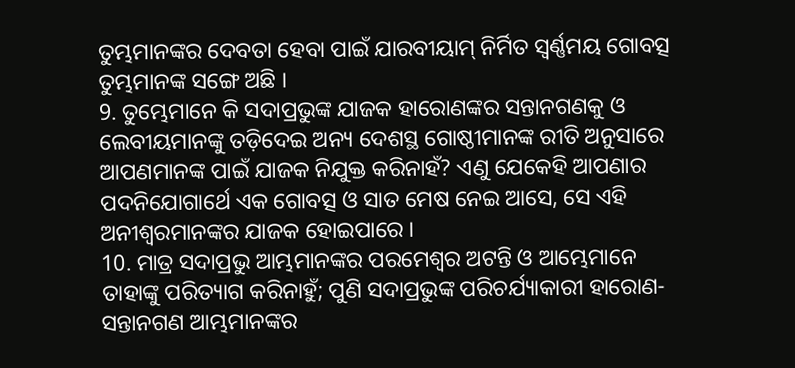ତୁମ୍ଭମାନଙ୍କର ଦେବତା ହେବା ପାଇଁ ଯାରବୀୟାମ୍ ନିର୍ମିତ ସ୍ଵର୍ଣ୍ଣମୟ ଗୋବତ୍ସ ତୁମ୍ଭମାନଙ୍କ ସଙ୍ଗେ ଅଛି ।
9. ତୁମ୍ଭେମାନେ କି ସଦାପ୍ରଭୁଙ୍କ ଯାଜକ ହାରୋଣଙ୍କର ସନ୍ତାନଗଣକୁ ଓ ଲେବୀୟମାନଙ୍କୁ ତଡ଼ିଦେଇ ଅନ୍ୟ ଦେଶସ୍ଥ ଗୋଷ୍ଠୀମାନଙ୍କ ରୀତି ଅନୁସାରେ ଆପଣମାନଙ୍କ ପାଇଁ ଯାଜକ ନିଯୁକ୍ତ କରିନାହଁ? ଏଣୁ ଯେକେହି ଆପଣାର ପଦନିଯୋଗାର୍ଥେ ଏକ ଗୋବତ୍ସ ଓ ସାତ ମେଷ ନେଇ ଆସେ, ସେ ଏହି ଅନୀଶ୍ଵରମାନଙ୍କର ଯାଜକ ହୋଇପାରେ ।
10. ମାତ୍ର ସଦାପ୍ରଭୁ ଆମ୍ଭମାନଙ୍କର ପରମେଶ୍ଵର ଅଟନ୍ତି ଓ ଆମ୍ଭେମାନେ ତାହାଙ୍କୁ ପରିତ୍ୟାଗ କରିନାହୁଁ; ପୁଣି ସଦାପ୍ରଭୁଙ୍କ ପରିଚର୍ଯ୍ୟାକାରୀ ହାରୋଣ-ସନ୍ତାନଗଣ ଆମ୍ଭମାନଙ୍କର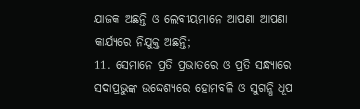ଯାଜକ ଅଛନ୍ତି ଓ ଲେବୀୟମାନେ ଆପଣା ଆପଣା କାର୍ଯ୍ୟରେ ନିଯୁକ୍ତ ଅଛନ୍ତି;
11. ସେମାନେ ପ୍ରତି ପ୍ରଭାତରେ ଓ ପ୍ରତି ସନ୍ଧ୍ୟାରେ ସଦାପ୍ରଭୁଙ୍କ ଉଦ୍ଦେଶ୍ୟରେ ହୋମବଳି ଓ ସୁଗନ୍ଧି ଧୂପ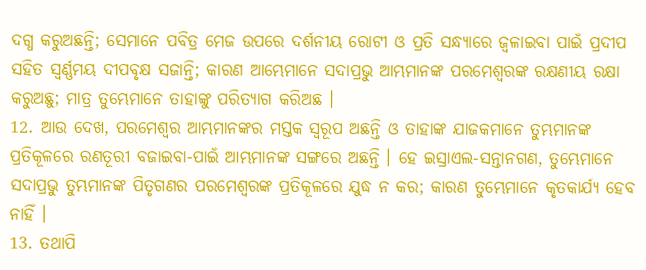ଦଗ୍ଧ କରୁଅଛନ୍ତି; ସେମାନେ ପବିତ୍ର ମେଜ ଉପରେ ଦର୍ଶନୀୟ ରୋଟୀ ଓ ପ୍ରତି ସନ୍ଧ୍ୟାରେ ଜ୍ଵଳାଇବା ପାଇଁ ପ୍ରଦୀପ ସହିତ ସ୍ଵର୍ଣ୍ଣମୟ ଦୀପବୃକ୍ଷ ସଜାନ୍ତି; କାରଣ ଆମ୍ଭେମାନେ ସଦାପ୍ରଭୁ ଆମ୍ଭମାନଙ୍କ ପରମେଶ୍ଵରଙ୍କ ରକ୍ଷଣୀୟ ରକ୍ଷା କରୁଅଛୁ; ମାତ୍ର ତୁମ୍ଭେମାନେ ତାହାଙ୍କୁ ପରିତ୍ୟାଗ କରିଅଛ ।
12. ଆଉ ଦେଖ, ପରମେଶ୍ଵର ଆମ୍ଭମାନଙ୍କର ମସ୍ତକ ସ୍ଵରୂପ ଅଛନ୍ତି ଓ ତାହାଙ୍କ ଯାଜକମାନେ ତୁମ୍ଭମାନଙ୍କ ପ୍ରତିକୂଳରେ ରଣତୂରୀ ବଜାଇବା-ପାଇଁ ଆମ୍ଭମାନଙ୍କ ସଙ୍ଗରେ ଅଛନ୍ତି । ହେ ଇସ୍ରାଏଲ-ସନ୍ତାନଗଣ, ତୁମ୍ଭେମାନେ ସଦାପ୍ରଭୁ ତୁମ୍ଭମାନଙ୍କ ପିତୃଗଣର ପରମେଶ୍ଵରଙ୍କ ପ୍ରତିକୂଳରେ ଯୁଦ୍ଧ ନ କର; କାରଣ ତୁମ୍ଭେମାନେ କୃତକାର୍ଯ୍ୟ ହେବ ନାହିଁ ।
13. ତଥାପି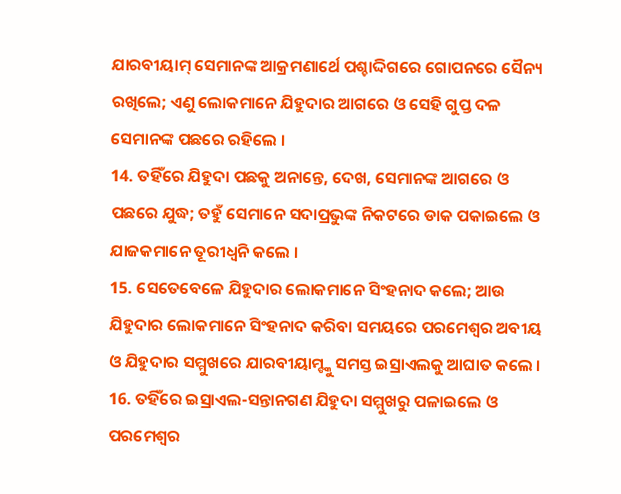ଯାରବୀୟାମ୍ ସେମାନଙ୍କ ଆକ୍ରମଣାର୍ଥେ ପଶ୍ଚାଦ୍ଦିଗରେ ଗୋପନରେ ସୈନ୍ୟ ରଖିଲେ; ଏଣୁ ଲୋକମାନେ ଯିହୁଦାର ଆଗରେ ଓ ସେହି ଗୁପ୍ତ ଦଳ ସେମାନଙ୍କ ପଛରେ ରହିଲେ ।
14. ତହିଁରେ ଯିହୁଦା ପଛକୁ ଅନାନ୍ତେ, ଦେଖ, ସେମାନଙ୍କ ଆଗରେ ଓ ପଛରେ ଯୁଦ୍ଧ; ତହୁଁ ସେମାନେ ସଦାପ୍ରଭୁଙ୍କ ନିକଟରେ ଡାକ ପକାଇଲେ ଓ ଯାଜକମାନେ ତୂରୀଧ୍ଵନି କଲେ ।
15. ସେତେବେଳେ ଯିହୁଦାର ଲୋକମାନେ ସିଂହନାଦ କଲେ; ଆଉ ଯିହୁଦାର ଲୋକମାନେ ସିଂହନାଦ କରିବା ସମୟରେ ପରମେଶ୍ଵର ଅବୀୟ ଓ ଯିହୁଦାର ସମ୍ମୁଖରେ ଯାରବୀୟାମ୍ଙ୍କୁ ସମସ୍ତ ଇସ୍ରାଏଲକୁ ଆଘାତ କଲେ ।
16. ତହିଁରେ ଇସ୍ରାଏଲ-ସନ୍ତାନଗଣ ଯିହୁଦା ସମ୍ମୁଖରୁ ପଳାଇଲେ ଓ ପରମେଶ୍ଵର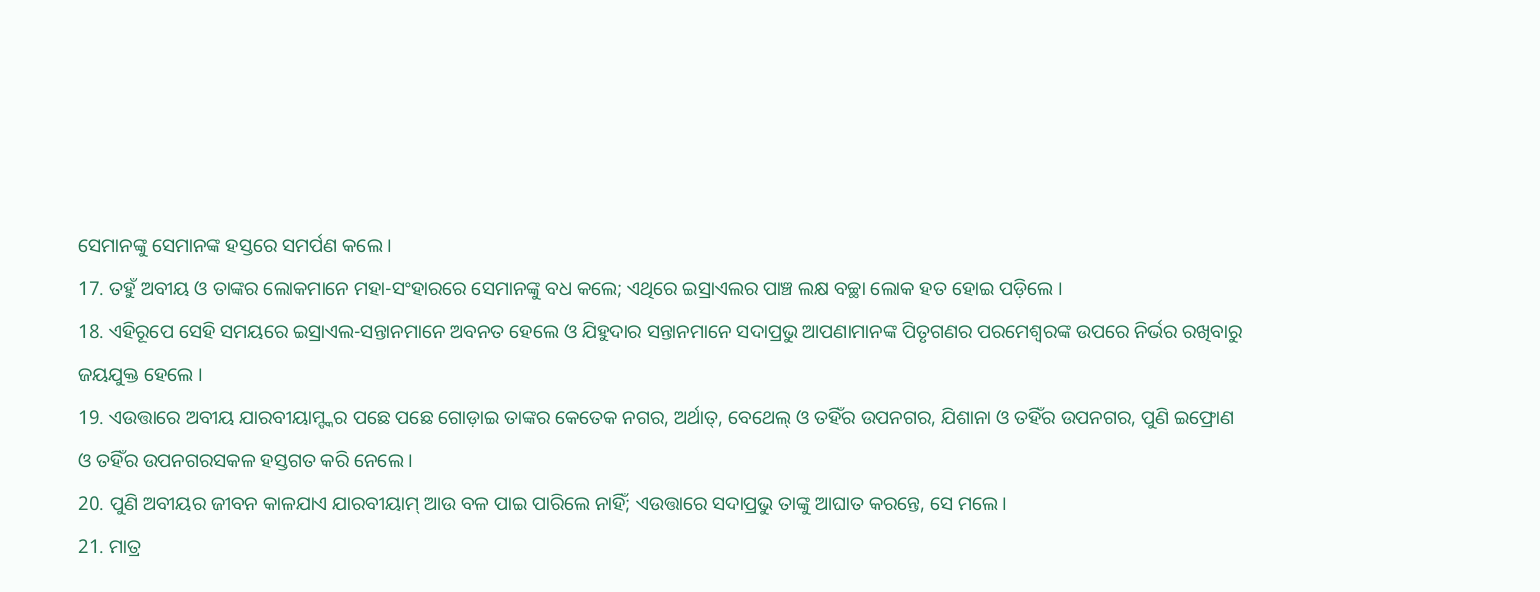ସେମାନଙ୍କୁ ସେମାନଙ୍କ ହସ୍ତରେ ସମର୍ପଣ କଲେ ।
17. ତହୁଁ ଅବୀୟ ଓ ତାଙ୍କର ଲୋକମାନେ ମହା-ସଂହାରରେ ସେମାନଙ୍କୁ ବଧ କଲେ; ଏଥିରେ ଇସ୍ରାଏଲର ପାଞ୍ଚ ଲକ୍ଷ ବଚ୍ଛା ଲୋକ ହତ ହୋଇ ପଡ଼ିଲେ ।
18. ଏହିରୂପେ ସେହି ସମୟରେ ଇସ୍ରାଏଲ-ସନ୍ତାନମାନେ ଅବନତ ହେଲେ ଓ ଯିହୁଦାର ସନ୍ତାନମାନେ ସଦାପ୍ରଭୁ ଆପଣାମାନଙ୍କ ପିତୃଗଣର ପରମେଶ୍ଵରଙ୍କ ଉପରେ ନିର୍ଭର ରଖିବାରୁ ଜୟଯୁକ୍ତ ହେଲେ ।
19. ଏଉତ୍ତାରେ ଅବୀୟ ଯାରବୀୟାମ୍ଙ୍କର ପଛେ ପଛେ ଗୋଡ଼ାଇ ତାଙ୍କର କେତେକ ନଗର, ଅର୍ଥାତ୍, ବେଥେଲ୍ ଓ ତହିଁର ଉପନଗର, ଯିଶାନା ଓ ତହିଁର ଉପନଗର, ପୁଣି ଇଫ୍ରୋଣ ଓ ତହିଁର ଉପନଗରସକଳ ହସ୍ତଗତ କରି ନେଲେ ।
20. ପୁଣି ଅବୀୟର ଜୀବନ କାଳଯାଏ ଯାରବୀୟାମ୍ ଆଉ ବଳ ପାଇ ପାରିଲେ ନାହିଁ; ଏଉତ୍ତାରେ ସଦାପ୍ରଭୁ ତାଙ୍କୁ ଆଘାତ କରନ୍ତେ, ସେ ମଲେ।
21. ମାତ୍ର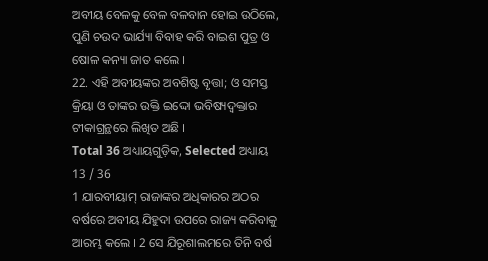ଅବୀୟ ବେଳକୁ ବେଳ ବଳବାନ ହୋଇ ଉଠିଲେ, ପୁଣି ଚଉଦ ଭାର୍ଯ୍ୟା ବିବାହ କରି ବାଇଶ ପୁତ୍ର ଓ ଷୋଳ କନ୍ୟା ଜାତ କଲେ ।
22. ଏହି ଅବୀୟଙ୍କର ଅବଶିଷ୍ଟ ବୃତ୍ତା; ଓ ସମସ୍ତ କ୍ରିୟା ଓ ତାଙ୍କର ଉକ୍ତି ଇଦ୍ଦୋ ଭବିଷ୍ୟଦ୍ବକ୍ତାର ଟୀକାଗ୍ରନ୍ଥରେ ଲିଖିତ ଅଛି ।
Total 36 ଅଧ୍ୟାୟଗୁଡ଼ିକ, Selected ଅଧ୍ୟାୟ 13 / 36
1 ଯାରବୀୟାମ୍ ରାଜାଙ୍କର ଅଧିକାରର ଅଠର ବର୍ଷରେ ଅବୀୟ ଯିହୁଦା ଉପରେ ରାଜ୍ୟ କରିବାକୁ ଆରମ୍ଭ କଲେ । 2 ସେ ଯିରୂଶାଲମରେ ତିନି ବର୍ଷ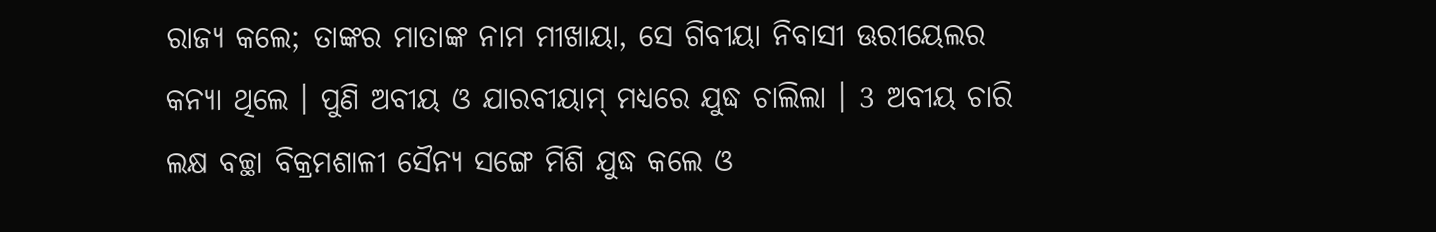ରାଜ୍ୟ କଲେ; ତାଙ୍କର ମାତାଙ୍କ ନାମ ମୀଖାୟା, ସେ ଗିବୀୟା ନିବାସୀ ଊରୀୟେଲର କନ୍ୟା ଥିଲେ । ପୁଣି ଅବୀୟ ଓ ଯାରବୀୟାମ୍ ମଧ୍ୟରେ ଯୁଦ୍ଧ ଚାଲିଲା । 3 ଅବୀୟ ଚାରି ଲକ୍ଷ ବଚ୍ଛା ବିକ୍ରମଶାଳୀ ସୈନ୍ୟ ସଙ୍ଗେ ମିଶି ଯୁଦ୍ଧ କଲେ ଓ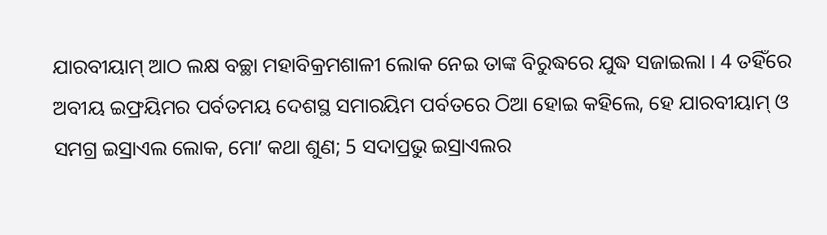ଯାରବୀୟାମ୍ ଆଠ ଲକ୍ଷ ବଚ୍ଛା ମହାବିକ୍ରମଶାଳୀ ଲୋକ ନେଇ ତାଙ୍କ ବିରୁଦ୍ଧରେ ଯୁଦ୍ଧ ସଜାଇଲା । 4 ତହିଁରେ ଅବୀୟ ଇଫ୍ରୟିମର ପର୍ବତମୟ ଦେଶସ୍ଥ ସମାରୟିମ ପର୍ବତରେ ଠିଆ ହୋଇ କହିଲେ, ହେ ଯାରବୀୟାମ୍ ଓ ସମଗ୍ର ଇସ୍ରାଏଲ ଲୋକ, ମୋʼ କଥା ଶୁଣ; 5 ସଦାପ୍ରଭୁ ଇସ୍ରାଏଲର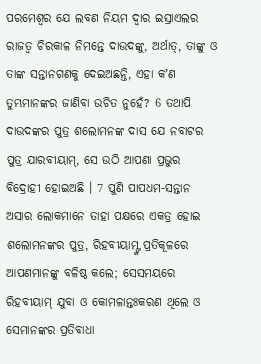ପରମେଶ୍ଵର ଯେ ଲବଣ ନିୟମ ଦ୍ଵାର ଇସ୍ରାଏଲର ରାଜତ୍ଵ ଚିରକାଳ ନିମନ୍ତେ ଦାଉଦଙ୍କୁ, ଅର୍ଥାତ୍, ତାଙ୍କୁ ଓ ତାଙ୍କ ସନ୍ତାନଗଣକୁ ଦେଇଅଛନ୍ତି, ଏହା କʼଣ ତୁମ୍ଭମାନଙ୍କର ଜାଣିବା ଉଚିତ ନୁହେଁ? 6 ତଥାପି ଦାଉଦଙ୍କର ପୁତ୍ର ଶଲୋମନଙ୍କ ଦାସ ଯେ ନବାଟର ପୁତ୍ର ଯାରବୀୟାମ୍, ସେ ଉଠି ଆପଣା ପ୍ରଭୁର ବିଦ୍ରୋହୀ ହୋଇଅଛି । 7 ପୁଣି ପାପଧମ-ସନ୍ତାନ ଅସାର ଲୋକମାନେ ତାହା ପକ୍ଷରେ ଏକତ୍ର ହୋଇ ଶଲୋମନଙ୍କର ପୁତ୍ର, ରିହବୀୟାମ୍ଙ୍କ ପ୍ରତିକୂଳରେ ଆପଣମାନଙ୍କୁ ବଳିଷ୍ଠ କଲେ; ସେସମୟରେ ରିହବୀୟାମ୍ ଯୁବା ଓ କୋମଳାନ୍ତଃକରଣ ଥିଲେ ଓ ସେମାନଙ୍କର ପ୍ରତିବାଧା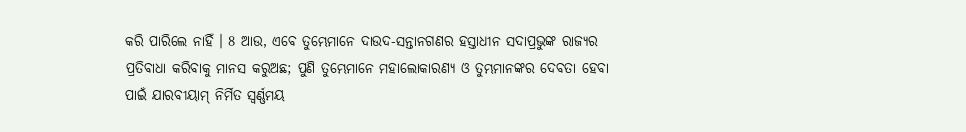କରି ପାରିଲେ ନାହିଁ । 8 ଆଉ, ଏବେ ତୁମ୍ଭେମାନେ ଦାଉଦ-ସନ୍ତାନଗଣର ହସ୍ତାଧୀନ ସଦାପ୍ରଭୁଙ୍କ ରାଜ୍ୟର ପ୍ରତିବାଧା କରିବାକୁ ମାନସ କରୁଅଛ; ପୁଣି ତୁମ୍ଭେମାନେ ମହାଲୋକାରଣ୍ୟ ଓ ତୁମ୍ଭମାନଙ୍କର ଦେବତା ହେବା ପାଇଁ ଯାରବୀୟାମ୍ ନିର୍ମିତ ସ୍ଵର୍ଣ୍ଣମୟ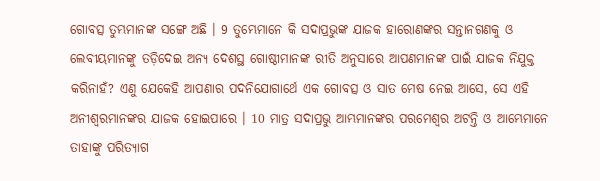ଗୋବତ୍ସ ତୁମ୍ଭମାନଙ୍କ ସଙ୍ଗେ ଅଛି । 9 ତୁମ୍ଭେମାନେ କି ସଦାପ୍ରଭୁଙ୍କ ଯାଜକ ହାରୋଣଙ୍କର ସନ୍ତାନଗଣକୁ ଓ ଲେବୀୟମାନଙ୍କୁ ତଡ଼ିଦେଇ ଅନ୍ୟ ଦେଶସ୍ଥ ଗୋଷ୍ଠୀମାନଙ୍କ ରୀତି ଅନୁସାରେ ଆପଣମାନଙ୍କ ପାଇଁ ଯାଜକ ନିଯୁକ୍ତ କରିନାହଁ? ଏଣୁ ଯେକେହି ଆପଣାର ପଦନିଯୋଗାର୍ଥେ ଏକ ଗୋବତ୍ସ ଓ ସାତ ମେଷ ନେଇ ଆସେ, ସେ ଏହି ଅନୀଶ୍ଵରମାନଙ୍କର ଯାଜକ ହୋଇପାରେ । 10 ମାତ୍ର ସଦାପ୍ରଭୁ ଆମ୍ଭମାନଙ୍କର ପରମେଶ୍ଵର ଅଟନ୍ତି ଓ ଆମ୍ଭେମାନେ ତାହାଙ୍କୁ ପରିତ୍ୟାଗ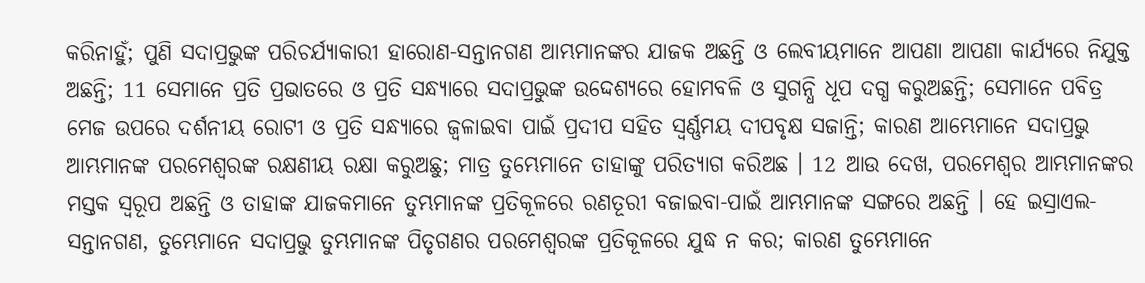କରିନାହୁଁ; ପୁଣି ସଦାପ୍ରଭୁଙ୍କ ପରିଚର୍ଯ୍ୟାକାରୀ ହାରୋଣ-ସନ୍ତାନଗଣ ଆମ୍ଭମାନଙ୍କର ଯାଜକ ଅଛନ୍ତି ଓ ଲେବୀୟମାନେ ଆପଣା ଆପଣା କାର୍ଯ୍ୟରେ ନିଯୁକ୍ତ ଅଛନ୍ତି; 11 ସେମାନେ ପ୍ରତି ପ୍ରଭାତରେ ଓ ପ୍ରତି ସନ୍ଧ୍ୟାରେ ସଦାପ୍ରଭୁଙ୍କ ଉଦ୍ଦେଶ୍ୟରେ ହୋମବଳି ଓ ସୁଗନ୍ଧି ଧୂପ ଦଗ୍ଧ କରୁଅଛନ୍ତି; ସେମାନେ ପବିତ୍ର ମେଜ ଉପରେ ଦର୍ଶନୀୟ ରୋଟୀ ଓ ପ୍ରତି ସନ୍ଧ୍ୟାରେ ଜ୍ଵଳାଇବା ପାଇଁ ପ୍ରଦୀପ ସହିତ ସ୍ଵର୍ଣ୍ଣମୟ ଦୀପବୃକ୍ଷ ସଜାନ୍ତି; କାରଣ ଆମ୍ଭେମାନେ ସଦାପ୍ରଭୁ ଆମ୍ଭମାନଙ୍କ ପରମେଶ୍ଵରଙ୍କ ରକ୍ଷଣୀୟ ରକ୍ଷା କରୁଅଛୁ; ମାତ୍ର ତୁମ୍ଭେମାନେ ତାହାଙ୍କୁ ପରିତ୍ୟାଗ କରିଅଛ । 12 ଆଉ ଦେଖ, ପରମେଶ୍ଵର ଆମ୍ଭମାନଙ୍କର ମସ୍ତକ ସ୍ଵରୂପ ଅଛନ୍ତି ଓ ତାହାଙ୍କ ଯାଜକମାନେ ତୁମ୍ଭମାନଙ୍କ ପ୍ରତିକୂଳରେ ରଣତୂରୀ ବଜାଇବା-ପାଇଁ ଆମ୍ଭମାନଙ୍କ ସଙ୍ଗରେ ଅଛନ୍ତି । ହେ ଇସ୍ରାଏଲ-ସନ୍ତାନଗଣ, ତୁମ୍ଭେମାନେ ସଦାପ୍ରଭୁ ତୁମ୍ଭମାନଙ୍କ ପିତୃଗଣର ପରମେଶ୍ଵରଙ୍କ ପ୍ରତିକୂଳରେ ଯୁଦ୍ଧ ନ କର; କାରଣ ତୁମ୍ଭେମାନେ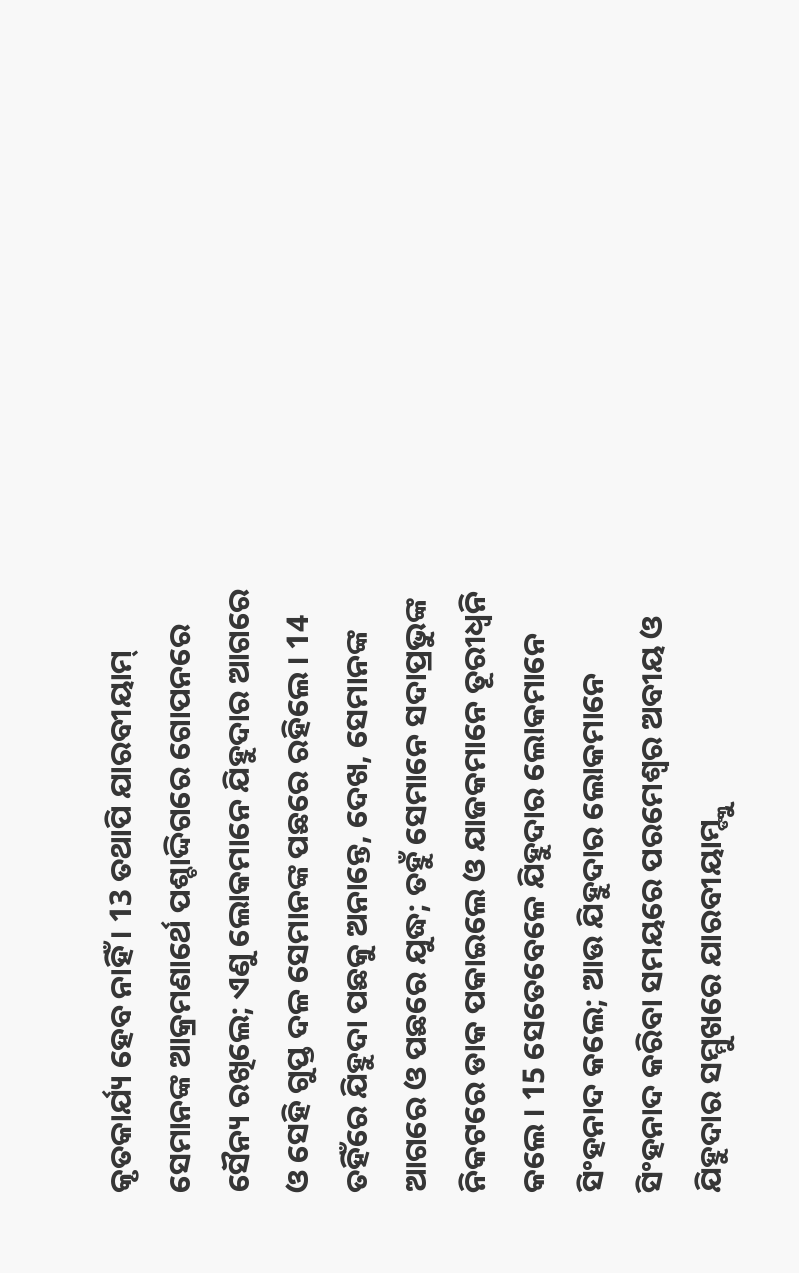କୃତକାର୍ଯ୍ୟ ହେବ ନାହିଁ । 13 ତଥାପି ଯାରବୀୟାମ୍ ସେମାନଙ୍କ ଆକ୍ରମଣାର୍ଥେ ପଶ୍ଚାଦ୍ଦିଗରେ ଗୋପନରେ ସୈନ୍ୟ ରଖିଲେ; ଏଣୁ ଲୋକମାନେ ଯିହୁଦାର ଆଗରେ ଓ ସେହି ଗୁପ୍ତ ଦଳ ସେମାନଙ୍କ ପଛରେ ରହିଲେ । 14 ତହିଁରେ ଯିହୁଦା ପଛକୁ ଅନାନ୍ତେ, ଦେଖ, ସେମାନଙ୍କ ଆଗରେ ଓ ପଛରେ ଯୁଦ୍ଧ; ତହୁଁ ସେମାନେ ସଦାପ୍ରଭୁଙ୍କ ନିକଟରେ ଡାକ ପକାଇଲେ ଓ ଯାଜକମାନେ ତୂରୀଧ୍ଵନି କଲେ । 15 ସେତେବେଳେ ଯିହୁଦାର ଲୋକମାନେ ସିଂହନାଦ କଲେ; ଆଉ ଯିହୁଦାର ଲୋକମାନେ ସିଂହନାଦ କରିବା ସମୟରେ ପରମେଶ୍ଵର ଅବୀୟ ଓ ଯିହୁଦାର ସମ୍ମୁଖରେ ଯାରବୀୟାମ୍ଙ୍କୁ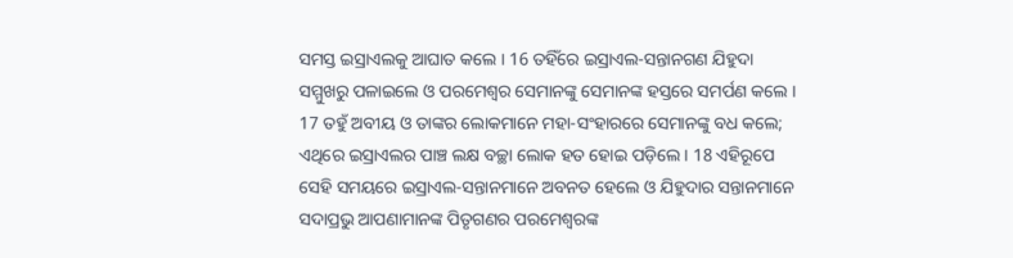ସମସ୍ତ ଇସ୍ରାଏଲକୁ ଆଘାତ କଲେ । 16 ତହିଁରେ ଇସ୍ରାଏଲ-ସନ୍ତାନଗଣ ଯିହୁଦା ସମ୍ମୁଖରୁ ପଳାଇଲେ ଓ ପରମେଶ୍ଵର ସେମାନଙ୍କୁ ସେମାନଙ୍କ ହସ୍ତରେ ସମର୍ପଣ କଲେ । 17 ତହୁଁ ଅବୀୟ ଓ ତାଙ୍କର ଲୋକମାନେ ମହା-ସଂହାରରେ ସେମାନଙ୍କୁ ବଧ କଲେ; ଏଥିରେ ଇସ୍ରାଏଲର ପାଞ୍ଚ ଲକ୍ଷ ବଚ୍ଛା ଲୋକ ହତ ହୋଇ ପଡ଼ିଲେ । 18 ଏହିରୂପେ ସେହି ସମୟରେ ଇସ୍ରାଏଲ-ସନ୍ତାନମାନେ ଅବନତ ହେଲେ ଓ ଯିହୁଦାର ସନ୍ତାନମାନେ ସଦାପ୍ରଭୁ ଆପଣାମାନଙ୍କ ପିତୃଗଣର ପରମେଶ୍ଵରଙ୍କ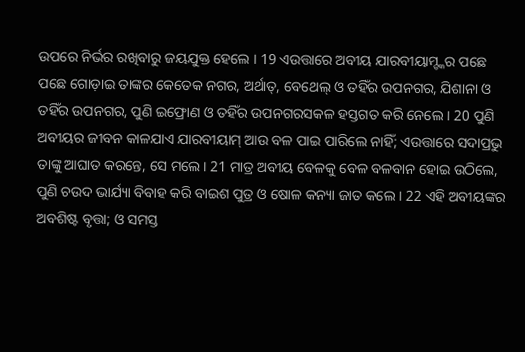ଉପରେ ନିର୍ଭର ରଖିବାରୁ ଜୟଯୁକ୍ତ ହେଲେ । 19 ଏଉତ୍ତାରେ ଅବୀୟ ଯାରବୀୟାମ୍ଙ୍କର ପଛେ ପଛେ ଗୋଡ଼ାଇ ତାଙ୍କର କେତେକ ନଗର, ଅର୍ଥାତ୍, ବେଥେଲ୍ ଓ ତହିଁର ଉପନଗର, ଯିଶାନା ଓ ତହିଁର ଉପନଗର, ପୁଣି ଇଫ୍ରୋଣ ଓ ତହିଁର ଉପନଗରସକଳ ହସ୍ତଗତ କରି ନେଲେ । 20 ପୁଣି ଅବୀୟର ଜୀବନ କାଳଯାଏ ଯାରବୀୟାମ୍ ଆଉ ବଳ ପାଇ ପାରିଲେ ନାହିଁ; ଏଉତ୍ତାରେ ସଦାପ୍ରଭୁ ତାଙ୍କୁ ଆଘାତ କରନ୍ତେ, ସେ ମଲେ। 21 ମାତ୍ର ଅବୀୟ ବେଳକୁ ବେଳ ବଳବାନ ହୋଇ ଉଠିଲେ, ପୁଣି ଚଉଦ ଭାର୍ଯ୍ୟା ବିବାହ କରି ବାଇଶ ପୁତ୍ର ଓ ଷୋଳ କନ୍ୟା ଜାତ କଲେ । 22 ଏହି ଅବୀୟଙ୍କର ଅବଶିଷ୍ଟ ବୃତ୍ତା; ଓ ସମସ୍ତ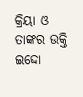କ୍ରିୟା ଓ ତାଙ୍କର ଉକ୍ତି ଇଦ୍ଦୋ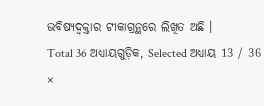ଭବିଷ୍ୟଦ୍ବକ୍ତାର ଟୀକାଗ୍ରନ୍ଥରେ ଲିଖିତ ଅଛି ।
Total 36 ଅଧ୍ୟାୟଗୁଡ଼ିକ, Selected ଅଧ୍ୟାୟ 13 / 36
×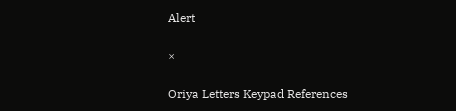Alert

×

Oriya Letters Keypad References